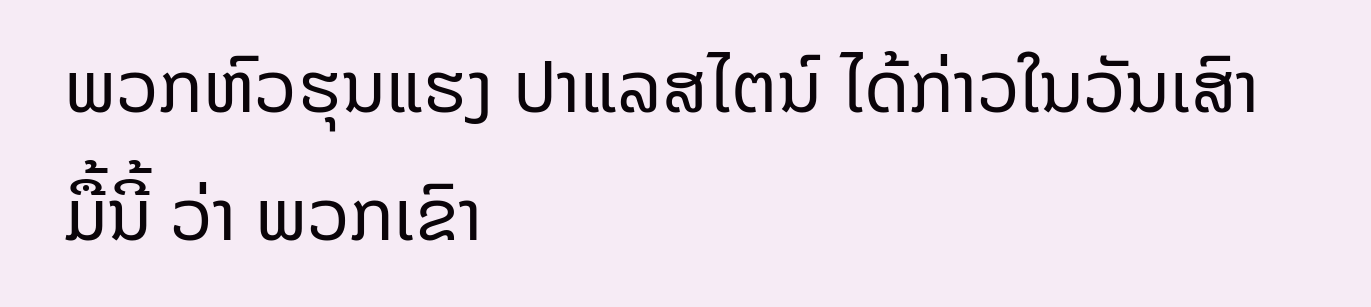ພວກຫົວຮຸນແຮງ ປາແລສໄຕນ໌ ໄດ້ກ່າວໃນວັນເສົາມື້ນີ້ ວ່າ ພວກເຂົາ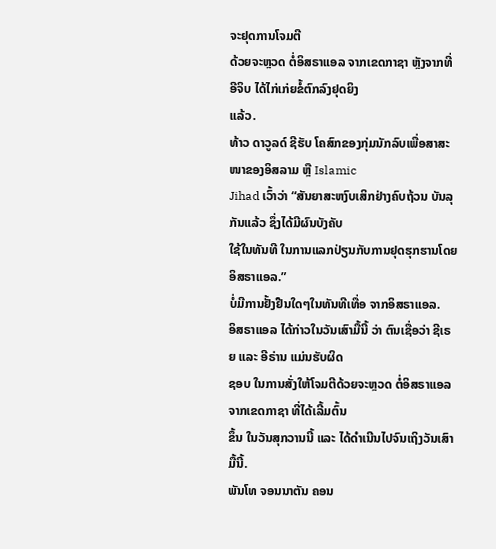ຈະຢຸດການໂຈມຕີ
ດ້ວຍຈະຫຼວດ ຕໍ່ອິສຣາແອລ ຈາກເຂດກາຊາ ຫຼັງຈາກທີ່ ອີຈິບ ໄດ້ໄກ່ເກ່ຍຂໍ້ຕົກລົງຢຸດຍິງ
ແລ້ວ.
ທ້າວ ດາວູລດ໌ ຊີຮັບ ໂຄສົກຂອງກຸ່ມນັກລົບເພື່ອສາສະໜາຂອງອິສລາມ ຫຼື Islamic
Jihad ເວົ້າວ່າ “ສັນຍາສະຫງົບເສິກຢ່າງຄົບຖ້ວນ ບັນລຸກັນແລ້ວ ຊຶ່ງໄດ້ມີຜົນບັງຄັບ
ໃຊ້ໃນທັນທີ ໃນການແລກປ່ຽນກັບການຢຸດຮຸກຮານໂດຍອິສຣາແອລ.”
ບໍ່ມີການຢັ້ງຢືນໃດໆໃນທັນທີເທື່ອ ຈາກອິສຣາແອລ.
ອິສຣາແອລ ໄດ້ກ່າວໃນວັນເສົາມື້ນີ້ ວ່າ ຕົນເຊື່ອວ່າ ຊີເຣຍ ແລະ ອີຣ່ານ ແມ່ນຮັບຜິດ
ຊອບ ໃນການສັ່ງໃຫ້ໂຈມຕີດ້ວຍຈະຫຼວດ ຕໍ່ອິສຣາແອລ ຈາກເຂດກາຊາ ທີ່ໄດ້ເລີ້ມຕົ້ນ
ຂຶ້ນ ໃນວັນສຸກວານນີ້ ແລະ ໄດ້ດຳເນີນໄປຈົນເຖິງວັນເສົາມື້ນີ້.
ພັນໂທ ຈອນນາຕັນ ຄອນ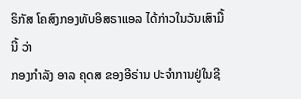ຣິກັສ ໂຄສົງກອງທັບອິສຣາແອລ ໄດ້ກ່າວໃນວັນເສົາມື້ນີ້ ວ່າ
ກອງກຳລັງ ອາລ ຄຸດສ ຂອງອີຣ່ານ ປະຈຳການຢູ່ໃນຊີ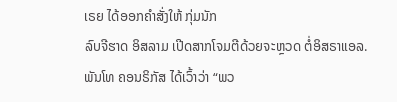ເຣຍ ໄດ້ອອກຄຳສັ່ງໃຫ້ ກຸ່ມນັກ
ລົບຈີຮາດ ອິສລາມ ເປີດສາກໂຈມຕີດ້ວຍຈະຫຼວດ ຕໍ່ອິສຣາແອລ.
ພັນໂທ ຄອນຣິກັສ ໄດ້ເວົ້າວ່າ “ພວ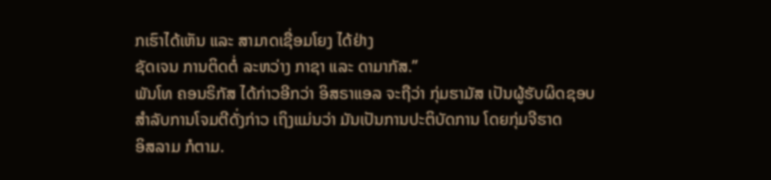ກເຮົາໄດ້ເຫັນ ແລະ ສາມາດເຊື່ອມໂຍງ ໄດ້ຢ່າງ
ຊັດເຈນ ການຕິດຕໍ່ ລະຫວ່າງ ກາຊາ ແລະ ດາມາກັສ.”
ພັນໂທ ຄອນຣິກັສ ໄດ້ກ່າວອີກວ່າ ອິສຣາແອລ ຈະຖືວ່າ ກຸ່ມຮາມັສ ເປັນຜູ້ຮັບຜິດຊອບ
ສຳລັບການໂຈມຕີດັ່ງກ່າວ ເຖິງແມ່ນວ່າ ມັນເປັນການປະຕິບັດການ ໂດຍກຸ່ມຈີຮາດ
ອິສລາມ ກໍຕາມ.